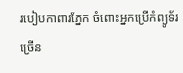របៀបកាពារភ្នែក ចំពោះអ្នកប្រើកំព្យូទ័រច្រើន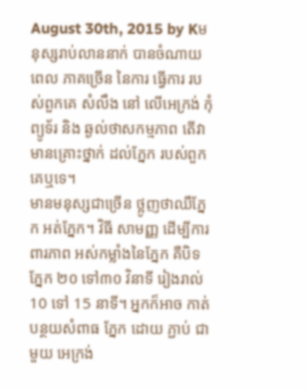August 30th, 2015 by Kមនុស្សរាប់លាននាក់ បានចំណាយពេល ភាគច្រើន នៃការ ធ្វើការ របស់ពួកគេ សំលឹង នៅ លើអេក្រង់ កុំព្យូទ័រ និង ឆ្ងល់ថាសកម្មភាព តើវាមានគ្រោះថ្នាក់ ដល់ភ្នែក របស់ពួកគេឬទេ។
មានមនុស្សជាច្រើន ថ្អូញថាឈឺភ្នែក អត់ភ្នែក។ វិធី សាមញ្ញ ដើម្បីការពារភាព អស់កម្លាំងនៃភ្នែក គឺបិទភ្នែក ២០ ទៅ៣០ វិនាទី រៀងរាល់ 10 ទៅ 15 នាទី។ អ្នកក៏អាច កាត់បន្ថយសំពាធ ភ្នែក ដោយ ភ្ជាប់ ជាមួយ អេក្រង់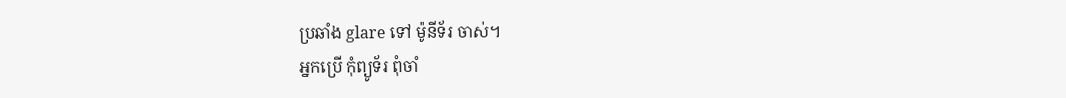ប្រឆាំង glare ទៅ ម៉ូនីទ័រ ចាស់។
អ្នកប្រើ កុំព្យូទ័រ ពុំចាំ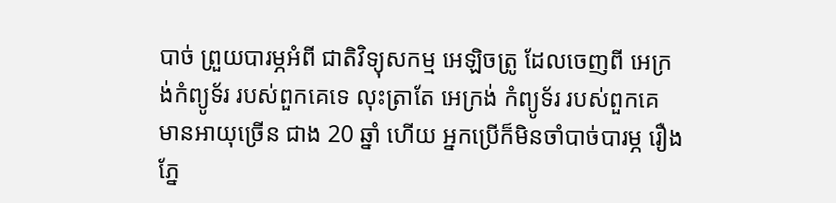បាច់ ព្រួយបារម្ភអំពី ជាតិវិទ្យុសកម្ម អេឡិចត្រូ ដែលចេញពី អេក្រង់កំព្យូទ័រ របស់ពួកគេទេ លុះត្រាតែ អេក្រង់ កំព្យូទ័រ របស់ពួកគេ មានអាយុច្រើន ជាង 20 ឆ្នាំ ហើយ អ្នកប្រើក៏មិនចាំបាច់បារម្ភ រឿងភ្នែ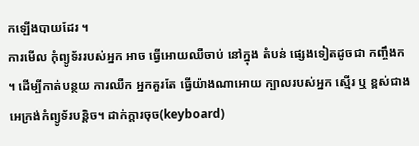កឡើងបាយដែរ ។
ការមើល កុំព្យូទ័ររបស់អ្នក អាច ធ្វើអោយឈឺចាប់ នៅក្នុង តំបន់ ផ្សេងទៀតដូចជា កញ្ចឹងក ។ ដើម្បីកាត់បន្ថយ ការឈឺក អ្នកគួរតែ ធ្វើយ៉ាងណាអោយ ក្បាលរបស់អ្នក ស្មើរ ឬ ខ្ពស់ជាងអេក្រង់កំព្យូទ័របន្តិច។ ដាក់ក្តារចុច(keyboard)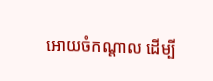អោយចំកណ្តាល ដើម្បី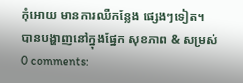កុំអោយ មានការឈឺកន្លែង ផ្សេងៗទៀត។
បានបង្ហាញនៅក្នុងផ្នែក សុខភាព & សម្រស់
0 comments: